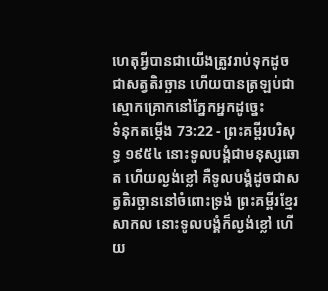ហេតុអ្វីបានជាយើងត្រូវរាប់ទុកដូចជាសត្វតិរច្ឆាន ហើយបានត្រឡប់ជាស្មោកគ្រោកនៅភ្នែកអ្នកដូច្នេះ
ទំនុកតម្កើង 73:22 - ព្រះគម្ពីរបរិសុទ្ធ ១៩៥៤ នោះទូលបង្គំជាមនុស្សឆោត ហើយល្ងង់ខ្លៅ គឺទូលបង្គំដូចជាសត្វតិរច្ឆាននៅចំពោះទ្រង់ ព្រះគម្ពីរខ្មែរសាកល នោះទូលបង្គំក៏ល្ងង់ខ្លៅ ហើយ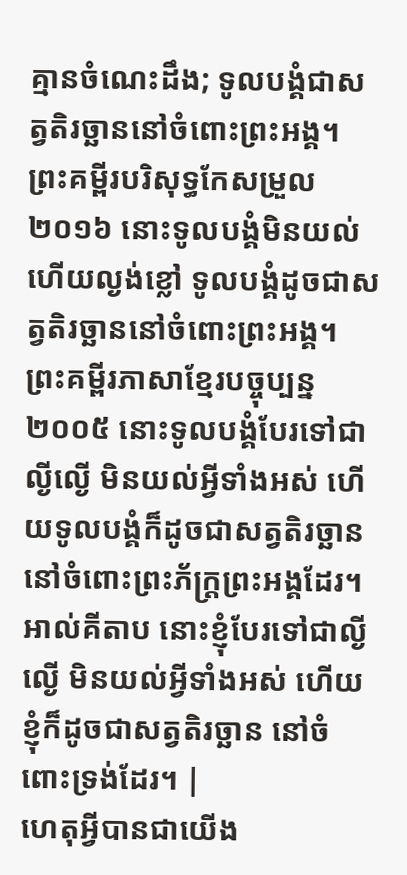គ្មានចំណេះដឹង; ទូលបង្គំជាសត្វតិរច្ឆាននៅចំពោះព្រះអង្គ។ ព្រះគម្ពីរបរិសុទ្ធកែសម្រួល ២០១៦ នោះទូលបង្គំមិនយល់ ហើយល្ងង់ខ្លៅ ទូលបង្គំដូចជាសត្វតិរច្ឆាននៅចំពោះព្រះអង្គ។ ព្រះគម្ពីរភាសាខ្មែរបច្ចុប្បន្ន ២០០៥ នោះទូលបង្គំបែរទៅជាល្ងីល្ងើ មិនយល់អ្វីទាំងអស់ ហើយទូលបង្គំក៏ដូចជាសត្វតិរច្ឆាន នៅចំពោះព្រះភ័ក្ត្រព្រះអង្គដែរ។ អាល់គីតាប នោះខ្ញុំបែរទៅជាល្ងីល្ងើ មិនយល់អ្វីទាំងអស់ ហើយខ្ញុំក៏ដូចជាសត្វតិរច្ឆាន នៅចំពោះទ្រង់ដែរ។ |
ហេតុអ្វីបានជាយើង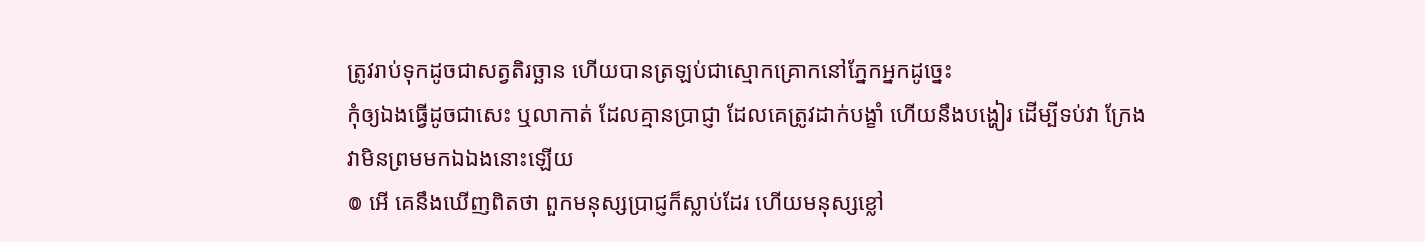ត្រូវរាប់ទុកដូចជាសត្វតិរច្ឆាន ហើយបានត្រឡប់ជាស្មោកគ្រោកនៅភ្នែកអ្នកដូច្នេះ
កុំឲ្យឯងធ្វើដូចជាសេះ ឬលាកាត់ ដែលគ្មានប្រាជ្ញា ដែលគេត្រូវដាក់បង្ខាំ ហើយនឹងបង្ហៀរ ដើម្បីទប់វា ក្រែងវាមិនព្រមមកឯឯងនោះឡើយ
៙ អើ គេនឹងឃើញពិតថា ពួកមនុស្សប្រាជ្ញក៏ស្លាប់ដែរ ហើយមនុស្សខ្លៅ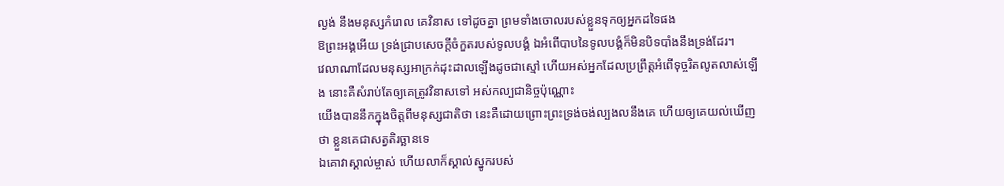ល្ងង់ នឹងមនុស្សកំរោល គេវិនាស ទៅដូចគ្នា ព្រមទាំងចោលរបស់ខ្លួនទុកឲ្យអ្នកដទៃផង
ឱព្រះអង្គអើយ ទ្រង់ជ្រាបសេចក្ដីចំកួតរបស់ទូលបង្គំ ឯអំពើបាបនៃទូលបង្គំក៏មិនបិទបាំងនឹងទ្រង់ដែរ។
វេលាណាដែលមនុស្សអាក្រក់ដុះដាលឡើងដូចជាស្មៅ ហើយអស់អ្នកដែលប្រព្រឹត្តអំពើទុច្ចរិតលូតលាស់ឡើង នោះគឺសំរាប់តែឲ្យគេត្រូវវិនាសទៅ អស់កល្បជានិច្ចប៉ុណ្ណោះ
យើងបាននឹកក្នុងចិត្តពីមនុស្សជាតិថា នេះគឺដោយព្រោះព្រះទ្រង់ចង់ល្បងលនឹងគេ ហើយឲ្យគេយល់ឃើញថា ខ្លួនគេជាសត្វតិរច្ឆានទេ
ឯគោវាស្គាល់ម្ចាស់ ហើយលាក៏ស្គាល់ស្នូករបស់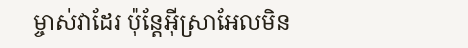ម្ចាស់វាដែរ ប៉ុន្តែអ៊ីស្រាអែលមិន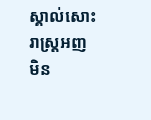ស្គាល់សោះ រាស្ត្រអញមិន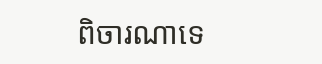ពិចារណាទេ